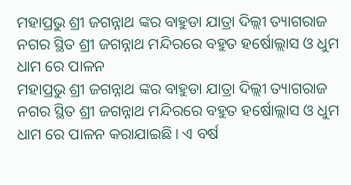ମହାପ୍ରଭୁ ଶ୍ରୀ ଜଗନ୍ନାଥ ଙ୍କର ବାହୁଡା ଯାତ୍ରା ଦିଲ୍ଲୀ ତ୍ୟାଗରାଜ ନଗର ସ୍ଥିତ ଶ୍ରୀ ଜଗନ୍ନାଥ ମନ୍ଦିରରେ ବହୁତ ହର୍ଷୋଲ୍ଲାସ ଓ ଧୁମ ଧାମ ରେ ପାଳନ
ମହାପ୍ରଭୁ ଶ୍ରୀ ଜଗନ୍ନାଥ ଙ୍କର ବାହୁଡା ଯାତ୍ରା ଦିଲ୍ଲୀ ତ୍ୟାଗରାଜ ନଗର ସ୍ଥିତ ଶ୍ରୀ ଜଗନ୍ନାଥ ମନ୍ଦିରରେ ବହୁତ ହର୍ଷୋଲ୍ଲାସ ଓ ଧୁମ ଧାମ ରେ ପାଳନ କରାଯାଇଛି। ଏ ବର୍ଷ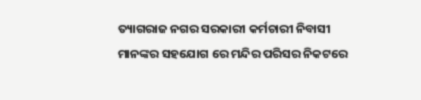ତ୍ୟାଗରାଜ ନଗର ସରକାରୀ କର୍ମଚାରୀ ନିବାସୀ ମାନଙ୍କର ସହଯୋଗ ରେ ମନ୍ଦିର ପରିସର ନିକଟରେ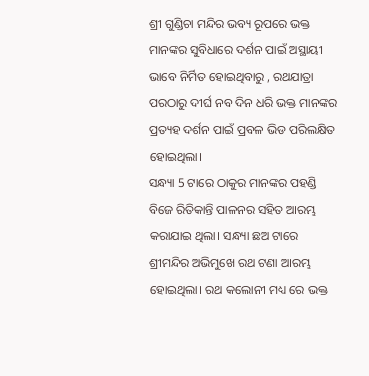ଶ୍ରୀ ଗୁଣ୍ଡିଚା ମନ୍ଦିର ଭବ୍ୟ ରୂପରେ ଭକ୍ତ ମାନଙ୍କର ସୁବିଧାରେ ଦର୍ଶନ ପାଇଁ ଅସ୍ଥାୟୀ ଭାବେ ନିର୍ମିତ ହୋଇଥିବାରୁ , ରଥଯାତ୍ରା ପରଠାରୁ ଦୀର୍ଘ ନବ ଦିନ ଧରି ଭକ୍ତ ମାନଙ୍କର ପ୍ରତ୍ୟହ ଦର୍ଶନ ପାଇଁ ପ୍ରବଳ ଭିଡ ପରିଲକ୍ଷିତ ହୋଇଥିଲା।
ସନ୍ଧ୍ୟା 5 ଟାରେ ଠାକୁର ମାନଙ୍କର ପହଣ୍ଡି ବିଜେ ରିତିକାନ୍ତି ପାଳନର ସହିତ ଆରମ୍ଭ କରାଯାଇ ଥିଲା। ସନ୍ଧ୍ୟା ଛଅ ଟାରେ ଶ୍ରୀମନ୍ଦିର ଅଭିମୁଖେ ରଥ ଟଣା ଆରମ୍ଭ ହୋଇଥିଲା। ରଥ କଲୋନୀ ମଧ୍ୟ ରେ ଭକ୍ତ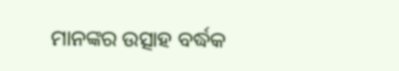ମାନଙ୍କର ଉତ୍ସାହ ବର୍ଦ୍ଧକ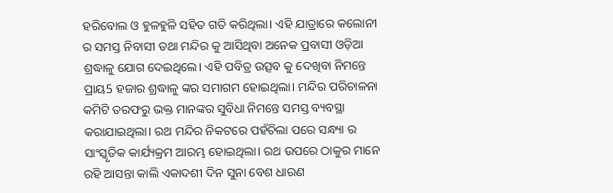ହରିବୋଲ ଓ ହୁଳହୁଳି ସହିତ ଗତି କରିଥିଲା। ଏହି ଯାତ୍ରାରେ କଲୋନୀ ର ସମସ୍ତ ନିବାସୀ ତଥା ମନ୍ଦିର କୁ ଆସିଥିବା ଅନେକ ପ୍ରବାସୀ ଓଡ଼ିଆ ଶ୍ରଦ୍ଧାଳୁ ଯୋଗ ଦେଇଥିଲେ। ଏହି ପବିତ୍ର ଉତ୍ସବ କୁ ଦେଖିବା ନିମନ୍ତେ ପ୍ରାୟ5 ହଜାର ଶ୍ରଦ୍ଧାଳୁ ଙ୍କର ସମାଗମ ହୋଇଥିଲା। ମନ୍ଦିର ପରିଚାଳନା କମିଟି ତରଫରୁ ଭକ୍ତ ମାନଙ୍କର ସୁବିଧା ନିମନ୍ତେ ସମସ୍ତ ବ୍ୟବସ୍ଥା କରାଯାଇଥିଲା। ରଥ ମନ୍ଦିର ନିକଟରେ ପହଁଚିଲା ପରେ ସନ୍ଧ୍ୟା ର ସାଂସ୍କୃତିକ କାର୍ଯ୍ୟକ୍ରମ ଆରମ୍ଭ ହୋଇଥିଲା। ରଥ ଉପରେ ଠାକୁର ମାନେ ରହି ଆସନ୍ତା କାଲି ଏକାଦଶୀ ଦିନ ସୁନା ବେଶ ଧାରଣ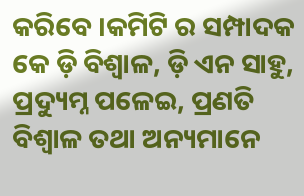କରିବେ ।କମିଟି ର ସମ୍ପାଦକ କେ ଡ଼ି ବିଶ୍ୱାଳ, ଡ଼ି ଏନ ସାହୁ, ପ୍ରଦ୍ୟୁମ୍ନ ପଳେଇ, ପ୍ରଣତି ବିଶ୍ୱାଳ ତଥା ଅନ୍ୟମାନେ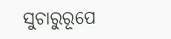ସୁଚାରୁରୂପେ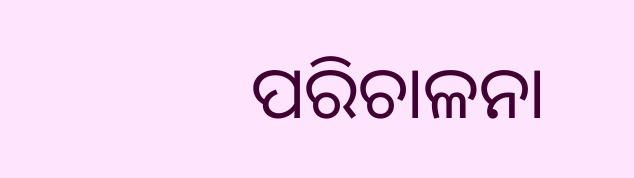ପରିଚାଳନା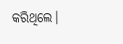କରିଥିଲେ।